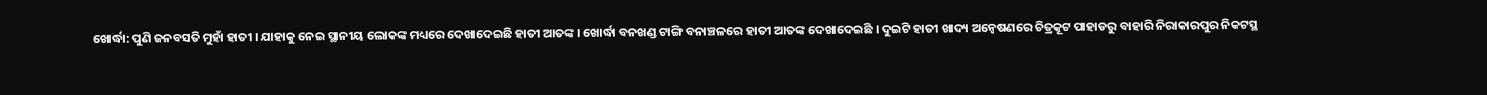ଖୋର୍ଦ୍ଧା: ପୁଣି ଜନବସତି ମୁହାଁ ହାତୀ । ଯାହାକୁ ନେଇ ସ୍ଥାନୀୟ ଲୋକଙ୍କ ମଧ୍ୟରେ ଦେଖାଦେଇଛି ହାତୀ ଆତଙ୍କ । ଖୋର୍ଦ୍ଧା ବନଖଣ୍ଡ ଟାଙ୍ଗି ବନାଞ୍ଚଳରେ ହାତୀ ଆତଙ୍କ ଦେଖାଦେଇଛି । ଦୁଇଟି ହାତୀ ଖାଦ୍ୟ ଅନ୍ବେଷଣରେ ଚିତ୍ରକୂଟ ପାହାଡରୁ ବାହାରି ନିରାକାରପୁର ନିକଟସ୍ଥ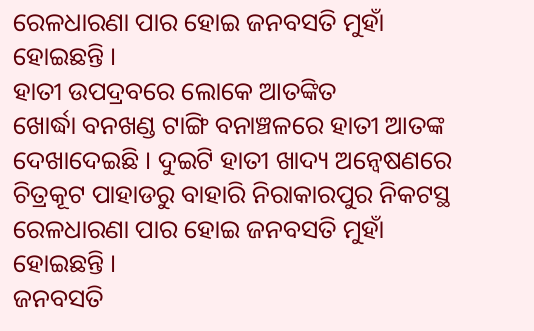ରେଳଧାରଣା ପାର ହୋଇ ଜନବସତି ମୁହାଁ ହୋଇଛନ୍ତି ।
ହାତୀ ଉପଦ୍ରବରେ ଲୋକେ ଆତଙ୍କିତ
ଖୋର୍ଦ୍ଧା ବନଖଣ୍ଡ ଟାଙ୍ଗି ବନାଞ୍ଚଳରେ ହାତୀ ଆତଙ୍କ ଦେଖାଦେଇଛି । ଦୁଇଟି ହାତୀ ଖାଦ୍ୟ ଅନ୍ବେଷଣରେ ଚିତ୍ରକୂଟ ପାହାଡରୁ ବାହାରି ନିରାକାରପୁର ନିକଟସ୍ଥ ରେଳଧାରଣା ପାର ହୋଇ ଜନବସତି ମୁହାଁ ହୋଇଛନ୍ତି ।
ଜନବସତି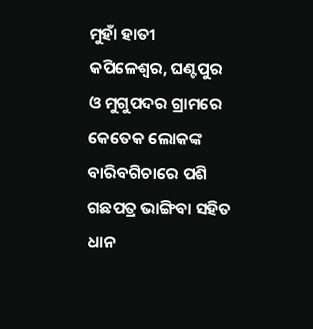ମୁହାଁ ହାତୀ
କପିଳେଶ୍ବର, ଘଣ୍ଟପୁର ଓ ମୁଗୁପଦର ଗ୍ରାମରେ କେତେକ ଲୋକଙ୍କ ବାରିବଗିଚାରେ ପଶି ଗଛପତ୍ର ଭାଙ୍ଗିବା ସହିତ ଧାନ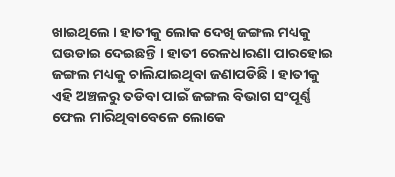ଖାଇଥିଲେ । ହାତୀକୁ ଲୋକ ଦେଖି ଜଙ୍ଗଲ ମଧ୍ୟକୁ ଘଉଡାଇ ଦେଇଛନ୍ତି । ହାତୀ ରେଳଧାରଣା ପାରହୋଇ ଜଙ୍ଗଲ ମଧ୍ୟକୁ ଚାଲିଯାଇଥିବା ଜଣାପଡିଛି । ହାତୀକୁ ଏହି ଅଞ୍ଚଳରୁ ତଡିବା ପାଇଁ ଜଙ୍ଗଲ ବିଭାଗ ସଂପୂର୍ଣ୍ଣ ଫେଲ ମାରିଥିବାବେଳେ ଲୋକେ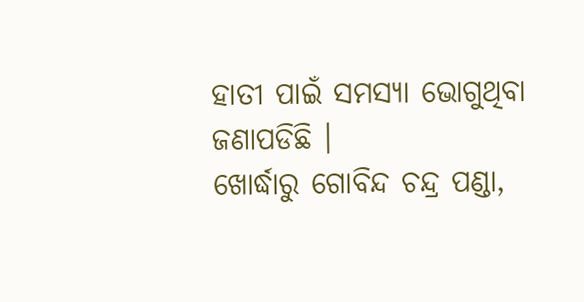ହାତୀ ପାଇଁ ସମସ୍ୟା ଭୋଗୁଥିବା ଜଣାପଡିଛି ।
ଖୋର୍ଦ୍ଧାରୁ ଗୋବିନ୍ଦ ଚନ୍ଦ୍ର ପଣ୍ଡା,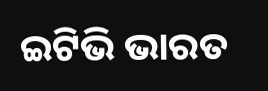ଇଟିଭି ଭାରତ